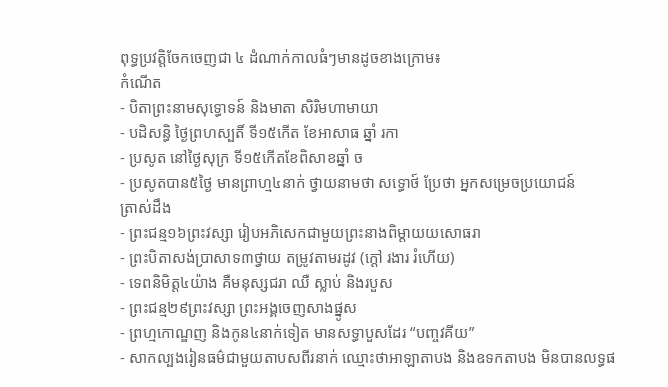ពុទ្ធប្រវត្តិចែកចេញជា ៤ ដំណាក់កាលធំៗមានដូចខាងក្រោម៖
កំណើត
- បិតាព្រះនាមសុទ្ធោទន៍ និងមាតា សិរិមហាមាយា
- បដិសន្ធិ ថ្ងៃព្រហស្បតិ៍ ទី១៥កើត ខែអាសាធ ឆ្នាំ រកា
- ប្រសូត នៅថ្ងៃសុក្រ ទី១៥កើតខែពិសាខឆ្នាំ ច
- ប្រសូតបាន៥ថ្ងៃ មានព្រាហ្ម៤នាក់ ថ្វាយនាមថា សទ្ធោថ៍ ប្រែថា អ្នកសម្រេចប្រយោជន៍
ត្រាស់ដឹង
- ព្រះជន្ម១៦ព្រះវស្សា រៀបអភិសេកជាមួយព្រះនាងពិម្តាយយសោធរា
- ព្រះបិតាសង់ប្រាសាទ៣ថ្វាយ តម្រូវតាមរដូវ (ក្តៅ រងារ រំហើយ)
- ទេពនិមិត្ត៤យ៉ាង គឺមនុស្សជរា ឈឺ ស្លាប់ និងរបួស
- ព្រះជន្ម២៩ព្រះវស្សា ព្រះអង្គចេញសាងផ្នូស
- ព្រហ្មកោណ្ឌញ និងកូន៤នាក់ទៀត មានសទ្ធាបួសដែរ “បញ្ចវគីយ”
- សាកល្បងរៀនធម៌ជាមួយតាបសពីរនាក់ ឈ្មោះថាអាឡាតាបង និងឧទកតាបង មិនបានលទ្ធផ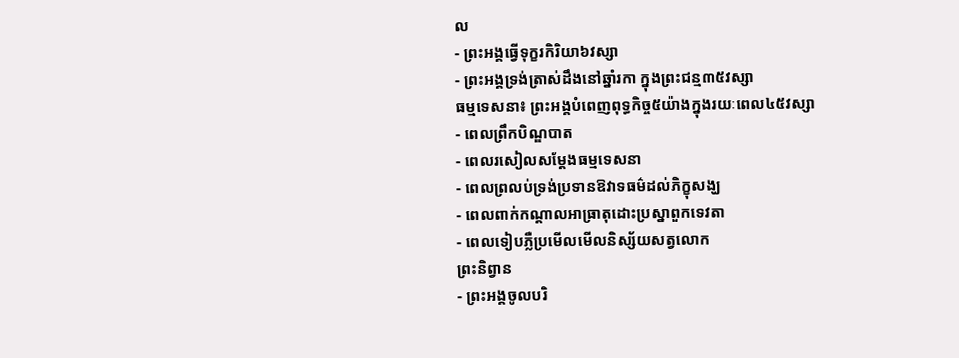ល
- ព្រះអង្គធ្វើទុក្ខរកិរិយា៦វស្សា
- ព្រះអង្គទ្រង់ត្រាស់ដឹងនៅឆ្នាំរកា ក្នុងព្រះជន្ម៣៥វស្សា
ធម្មទេសនា៖ ព្រះអង្គបំពេញពុទ្ធកិច្ច៥យ៉ាងក្នុងរយៈពេល៤៥វស្សា
- ពេលព្រឹកបិណ្ឌបាត
- ពេលរសៀលសម្តែងធម្មទេសនា
- ពេលព្រលប់ទ្រង់ប្រទានឱវាទធម៌ដល់ភិក្ខុសង្ឃ
- ពេលពាក់កណ្តាលអាធ្រាតុដោះប្រស្នាពួកទេវតា
- ពេលទៀបភ្លឺប្រមើលមើលនិស្ស័យសត្វលោក
ព្រះនិព្វាន
- ព្រះអង្គចូលបរិ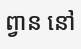ព្វាន នៅ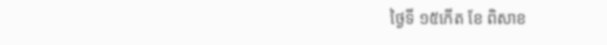ថ្ងៃទី ១៥កើត ខែ ពិសាខ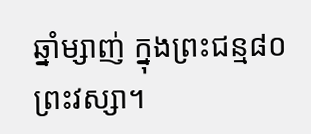ឆ្នាំម្សាញ់ ក្នុងព្រះជន្ម៨០ព្រះវស្សា។